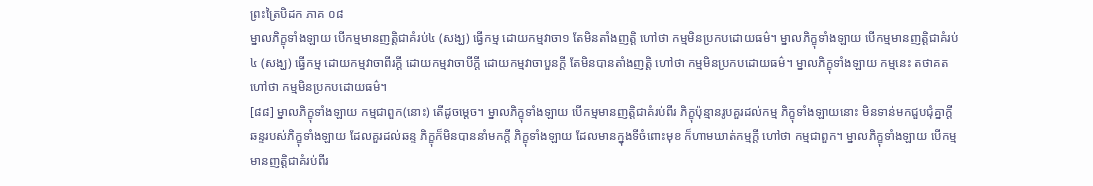ព្រះត្រៃបិដក ភាគ ០៨
ម្នាលភិក្ខុទាំងឡាយ បើកម្មមានញត្តិជាគំរប់៤ (សង្ឃ) ធ្វើកម្ម ដោយកម្មវាចា១ តែមិនតាំងញត្តិ ហៅថា កម្មមិនប្រកបដោយធម៌។ ម្នាលភិក្ខុទាំងឡាយ បើកម្មមានញត្តិជាគំរប់៤ (សង្ឃ) ធ្វើកម្ម ដោយកម្មវាចាពីរក្តី ដោយកម្មវាចាបីក្តី ដោយកម្មវាចាបួនក្តី តែមិនបានតាំងញត្តិ ហៅថា កម្មមិនប្រកបដោយធម៌។ ម្នាលភិក្ខុទាំងឡាយ កម្មនេះ តថាគតហៅថា កម្មមិនប្រកបដោយធម៌។
[៨៨] ម្នាលភិក្ខុទាំងឡាយ កម្មជាពួក(នោះ) តើដូចម្តេច។ ម្នាលភិក្ខុទាំងឡាយ បើកម្មមានញត្តិជាគំរប់ពីរ ភិក្ខុប៉ុន្មានរូបគួរដល់កម្ម ភិក្ខុទាំងឡាយនោះ មិនទាន់មកជួបជុំគ្នាក្តី ឆន្ទរបស់ភិក្ខុទាំងឡាយ ដែលគួរដល់ឆន្ទ ភិក្ខុក៏មិនបាននាំមកក្តី ភិក្ខុទាំងឡាយ ដែលមានក្នុងទីចំពោះមុខ ក៏ហាមឃាត់កម្មក្តី ហៅថា កម្មជាពួក។ ម្នាលភិក្ខុទាំងឡាយ បើកម្មមានញត្តិជាគំរប់ពីរ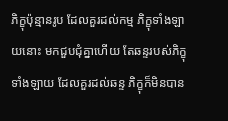ភិក្ខុប៉ុន្មានរូប ដែលគួរដល់កម្ម ភិក្ខុទាំងឡាយនោះ មកជួបជុំគ្នាហើយ តែឆន្ទរបស់ភិក្ខុទាំងឡាយ ដែលគួរដល់ឆន្ទ ភិក្ខុក៏មិនបាន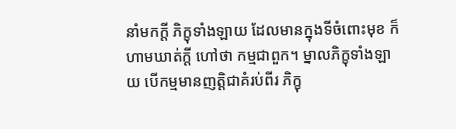នាំមកក្តី ភិក្ខុទាំងឡាយ ដែលមានក្នុងទីចំពោះមុខ ក៏ហាមឃាត់ក្តី ហៅថា កម្មជាពួក។ ម្នាលភិក្ខុទាំងឡាយ បើកម្មមានញត្តិជាគំរប់ពីរ ភិក្ខុ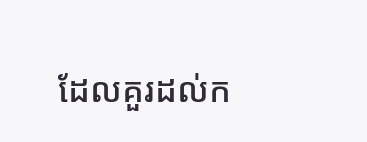ដែលគួរដល់ក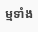ម្មទាំង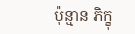ប៉ុន្មាន ភិក្ខុ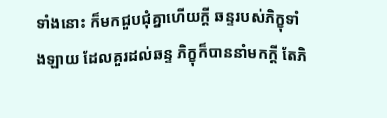ទាំងនោះ ក៏មកជួបជុំគ្នាហើយក្តី ឆន្ទរបស់ភិក្ខុទាំងឡាយ ដែលគួរដល់ឆន្ទ ភិក្ខុក៏បាននាំមកក្តី តែភិ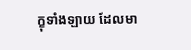ក្ខុទាំងឡាយ ដែលមា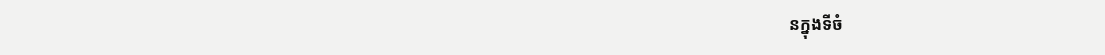នក្នុងទីចំ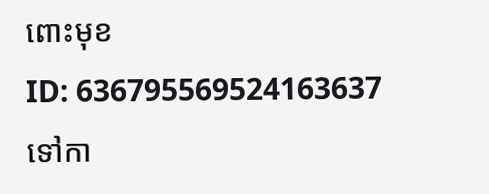ពោះមុខ
ID: 636795569524163637
ទៅកា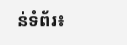ន់ទំព័រ៖